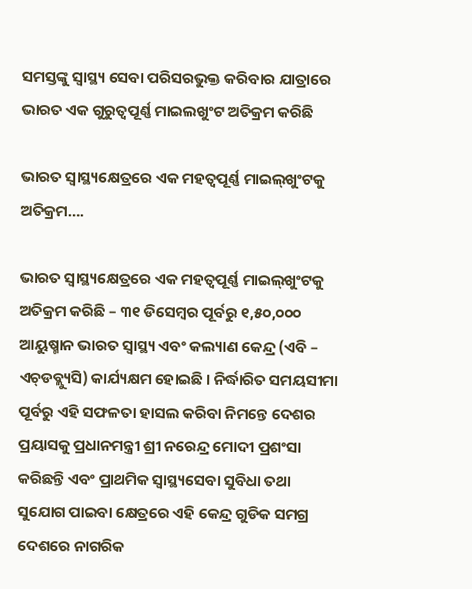ସମସ୍ତଙ୍କୁ ସ୍ୱାସ୍ଥ୍ୟ ସେବା ପରିସରଭୁକ୍ତ କରିବାର ଯାତ୍ରାରେ ଭାରତ ଏକ ଗୁରୁତ୍ୱପୂର୍ଣ୍ଣ ମାଇଲଖୁଂଟ ଅତିକ୍ରମ କରିଛି

ଭାରତ ସ୍ୱାସ୍ଥ୍ୟକ୍ଷେତ୍ରରେ ଏକ ମହତ୍ୱପୂର୍ଣ୍ଣ ମାଇଲ୍‌ଖୁଂଟକୁ ଅତିକ୍ରମ….

ଭାରତ ସ୍ୱାସ୍ଥ୍ୟକ୍ଷେତ୍ରରେ ଏକ ମହତ୍ୱପୂର୍ଣ୍ଣ ମାଇଲ୍‌ଖୁଂଟକୁ ଅତିକ୍ରମ କରିଛି – ୩୧ ଡିସେମ୍ବର ପୂର୍ବରୁ ୧,୫୦,୦୦୦ ଆୟୁଷ୍ମାନ ଭାରତ ସ୍ୱାସ୍ଥ୍ୟ ଏବଂ କଲ୍ୟାଣ କେନ୍ଦ୍ର (ଏବି – ଏଚ୍‌ଡବ୍ଲ୍ୟୁସି) କାର୍ଯ୍ୟକ୍ଷମ ହୋଇଛି । ନିର୍ଦ୍ଧାରିତ ସମୟସୀମା ପୂର୍ବରୁ ଏହି ସଫଳତା ହାସଲ କରିବା ନିମନ୍ତେ ଦେଶର ପ୍ରୟାସକୁ ପ୍ରଧାନମନ୍ତ୍ରୀ ଶ୍ରୀ ନରେନ୍ଦ୍ର ମୋଦୀ ପ୍ରଶଂସା କରିଛନ୍ତି ଏବଂ ପ୍ରାଥମିକ ସ୍ୱାସ୍ଥ୍ୟସେବା ସୁବିଧା ତଥା ସୁଯୋଗ ପାଇବା କ୍ଷେତ୍ରରେ ଏହି କେନ୍ଦ୍ର ଗୁଡିକ ସମଗ୍ର ଦେଶରେ ନାଗରିକ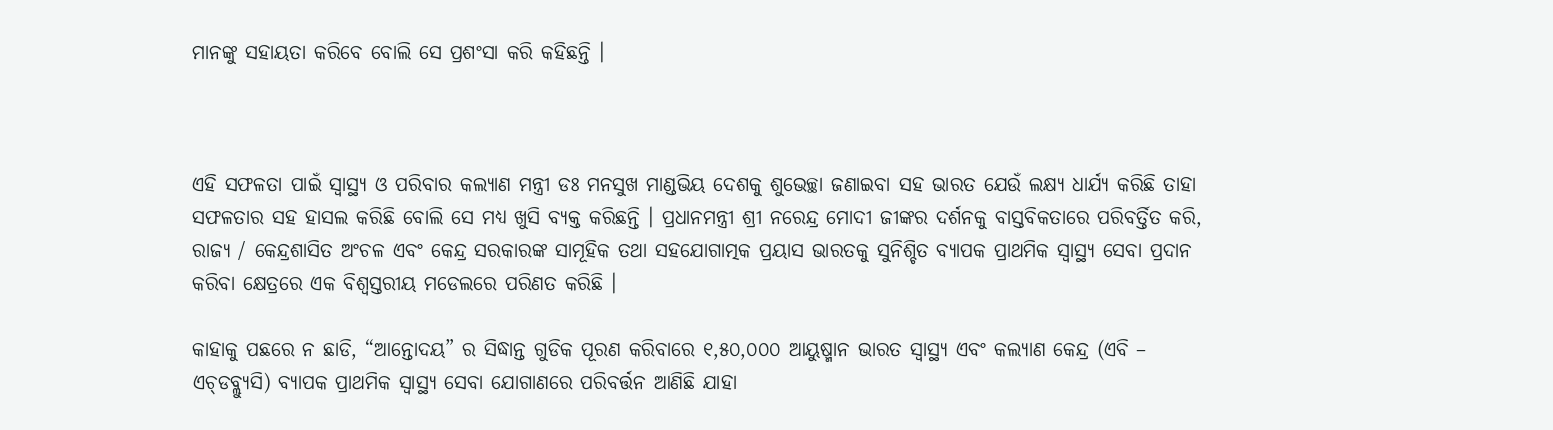ମାନଙ୍କୁ ସହାୟତା କରିବେ ବୋଲି ସେ ପ୍ରଶଂସା କରି କହିଛନ୍ତି ।



ଏହି ସଫଳତା ପାଇଁ ସ୍ୱାସ୍ଥ୍ୟ ଓ ପରିବାର କଲ୍ୟାଣ ମନ୍ତ୍ରୀ ଡଃ ମନସୁଖ ମାଣ୍ଡଭିୟ ଦେଶକୁ ଶୁଭେଚ୍ଛା ଜଣାଇବା ସହ ଭାରତ ଯେଉଁ ଲକ୍ଷ୍ୟ ଧାର୍ଯ୍ୟ କରିଛି ତାହା ସଫଳତାର ସହ ହାସଲ କରିଛି ବୋଲି ସେ ମଧ୍ୟ ଖୁସି ବ୍ୟକ୍ତ କରିଛନ୍ତି । ପ୍ରଧାନମନ୍ତ୍ରୀ ଶ୍ରୀ ନରେନ୍ଦ୍ର ମୋଦୀ ଜୀଙ୍କର ଦର୍ଶନକୁ ବାସ୍ତବିକତାରେ ପରିବର୍ତ୍ତିତ କରି, ରାଜ୍ୟ / କେନ୍ଦ୍ରଶାସିତ ଅଂଚଳ ଏବଂ କେନ୍ଦ୍ର ସରକାରଙ୍କ ସାମୂହିକ ତଥା ସହଯୋଗାତ୍ମକ ପ୍ରୟାସ ଭାରତକୁ ସୁନିଶ୍ଚିତ ବ୍ୟାପକ ପ୍ରାଥମିକ ସ୍ୱାସ୍ଥ୍ୟ ସେବା ପ୍ରଦାନ କରିବା କ୍ଷେତ୍ରରେ ଏକ ବିଶ୍ୱସ୍ତରୀୟ ମଡେଲରେ ପରିଣତ କରିଛି ।

କାହାକୁ ପଛରେ ନ ଛାଡି, “ଆନ୍ତୋଦୟ” ର ସିଦ୍ଧାନ୍ତ ଗୁଡିକ ପୂରଣ କରିବାରେ ୧,୫୦,୦୦୦ ଆୟୁଷ୍ମାନ ଭାରତ ସ୍ୱାସ୍ଥ୍ୟ ଏବଂ କଲ୍ୟାଣ କେନ୍ଦ୍ର (ଏବି – ଏଚ୍‌ଡବ୍ଲ୍ୟୁସି) ବ୍ୟାପକ ପ୍ରାଥମିକ ସ୍ୱାସ୍ଥ୍ୟ ସେବା ଯୋଗାଣରେ ପରିବର୍ତ୍ତନ ଆଣିଛି ଯାହା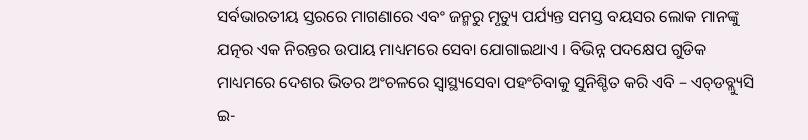ସର୍ବଭାରତୀୟ ସ୍ତରରେ ମାଗଣାରେ ଏବଂ ଜନ୍ମରୁ ମୃତ୍ୟୁ ପର୍ଯ୍ୟନ୍ତ ସମସ୍ତ ବୟସର ଲୋକ ମାନଙ୍କୁ ଯତ୍ନର ଏକ ନିରନ୍ତର ଉପାୟ ମାଧ୍ୟମରେ ସେବା ଯୋଗାଇଥାଏ । ବିଭିନ୍ନ ପଦକ୍ଷେପ ଗୁଡିକ ମାଧ୍ୟମରେ ଦେଶର ଭିତର ଅଂଚଳରେ ସ୍ୱାସ୍ଥ୍ୟସେବା ପହଂଚିବାକୁ ସୁନିଶ୍ଚିତ କରି ଏବି – ଏଚ୍‌ଡବ୍ଲ୍ୟୁସି ଇ-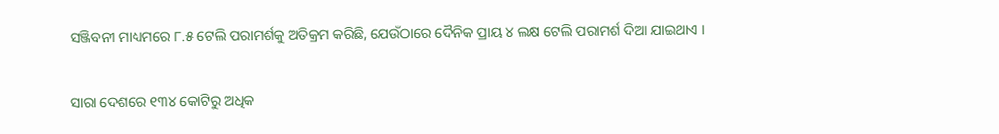ସଞ୍ଜିବନୀ ମାଧ୍ୟମରେ ୮.୫ ଟେଲି ପରାମର୍ଶକୁ ଅତିକ୍ରମ କରିଛି, ଯେଉଁଠାରେ ଦୈନିକ ପ୍ରାୟ ୪ ଲକ୍ଷ ଟେଲି ପରାମର୍ଶ ଦିଆ ଯାଇଥାଏ ।

ସାରା ଦେଶରେ ୧୩୪ କୋଟିରୁ ଅଧିକ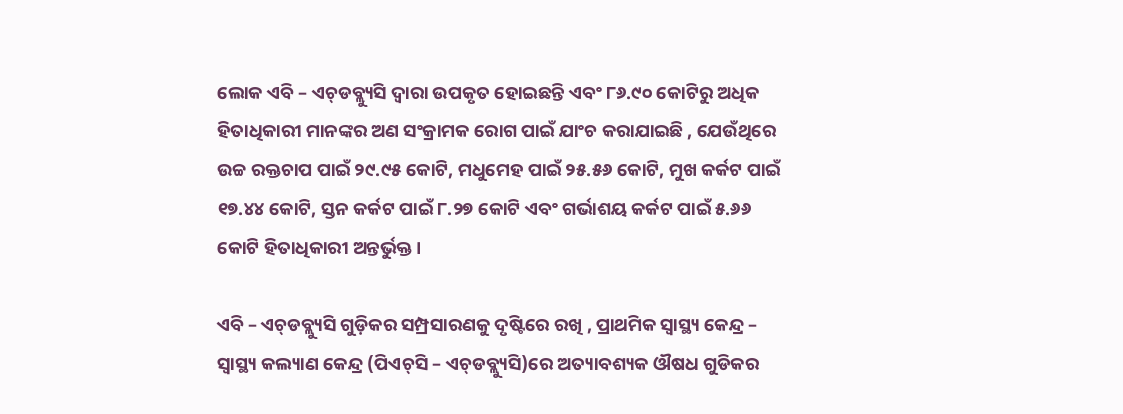ଲୋକ ଏବି – ଏଚ୍‌ଡବ୍ଲ୍ୟୁସି ଦ୍ୱାରା ଉପକୃତ ହୋଇଛନ୍ତି ଏବଂ ୮୬.୯୦ କୋଟିରୁ ଅଧିକ ହିତାଧିକାରୀ ମାନଙ୍କର ଅଣ ସଂକ୍ରାମକ ରୋଗ ପାଇଁ ଯାଂଚ କରାଯାଇଛି , ଯେଉଁଥିରେ ଉଚ୍ଚ ରକ୍ତଚାପ ପାଇଁ ୨୯.୯୫ କୋଟି, ମଧୁମେହ ପାଇଁ ୨୫.୫୬ କୋଟି, ମୁଖ କର୍କଟ ପାଇଁ ୧୭.୪୪ କୋଟି, ସ୍ତନ କର୍କଟ ପାଇଁ ୮.୨୭ କୋଟି ଏବଂ ଗର୍ଭାଶୟ କର୍କଟ ପାଇଁ ୫.୬୬ କୋଟି ହିତାଧିକାରୀ ଅନ୍ତର୍ଭୁକ୍ତ ।

ଏବି – ଏଚ୍‌ଡବ୍ଲ୍ୟୁସି ଗୁଡ଼ିକର ସମ୍ପ୍ରସାରଣକୁ ଦୃଷ୍ଟିରେ ରଖି , ପ୍ରାଥମିକ ସ୍ୱାସ୍ଥ୍ୟ କେନ୍ଦ୍ର – ସ୍ୱାସ୍ଥ୍ୟ କଲ୍ୟାଣ କେନ୍ଦ୍ର (ପିଏଚ୍‌ସି – ଏଚ୍‌ଡବ୍ଲ୍ୟୁସି)ରେ ଅତ୍ୟାବଶ୍ୟକ ଔଷଧ ଗୁଡିକର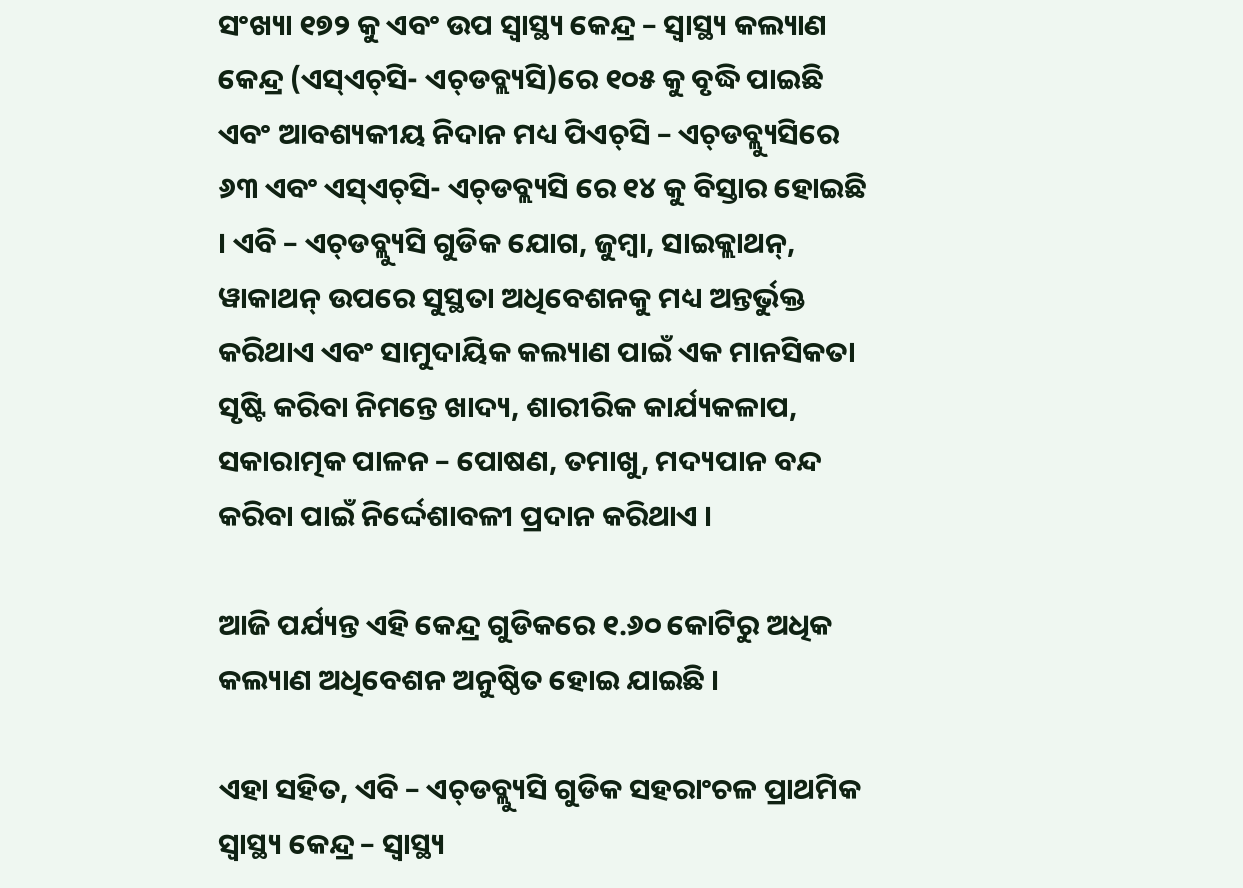ସଂଖ୍ୟା ୧୭୨ କୁ ଏବଂ ଉପ ସ୍ୱାସ୍ଥ୍ୟ କେନ୍ଦ୍ର – ସ୍ୱାସ୍ଥ୍ୟ କଲ୍ୟାଣ କେନ୍ଦ୍ର (ଏସ୍‌ଏଚ୍‌ସି- ଏଚ୍‌ଡବ୍ଲ୍ୟସି)ରେ ୧୦୫ କୁ ବୃଦ୍ଧି ପାଇଛି ଏବଂ ଆବଶ୍ୟକୀୟ ନିଦାନ ମଧ୍ୟ ପିଏଚ୍‌ସି – ଏଚ୍‌ଡବ୍ଲ୍ୟୁସିରେ ୬୩ ଏବଂ ଏସ୍‌ଏଚ୍‌ସି- ଏଚ୍‌ଡବ୍ଲ୍ୟସି ରେ ୧୪ କୁ ବିସ୍ତାର ହୋଇଛି । ଏବି – ଏଚ୍‌ଡବ୍ଲ୍ୟୁସି ଗୁଡିକ ଯୋଗ, ଜୁମ୍ବା, ସାଇକ୍ଲାଥନ୍‌, ୱାକାଥନ୍ ଉପରେ ସୁସ୍ଥତା ଅଧିବେଶନକୁ ମଧ୍ୟ ଅନ୍ତର୍ଭୁକ୍ତ କରିଥାଏ ଏବଂ ସାମୁଦାୟିକ କଲ୍ୟାଣ ପାଇଁ ଏକ ମାନସିକତା ସୃଷ୍ଟି କରିବା ନିମନ୍ତେ ଖାଦ୍ୟ, ଶାରୀରିକ କାର୍ଯ୍ୟକଳାପ, ସକାରାତ୍ମକ ପାଳନ – ପୋଷଣ, ତମାଖୁ, ମଦ୍ୟପାନ ବନ୍ଦ କରିବା ପାଇଁ ନିର୍ଦ୍ଦେଶାବଳୀ ପ୍ରଦାନ କରିଥାଏ ।

ଆଜି ପର୍ଯ୍ୟନ୍ତ ଏହି କେନ୍ଦ୍ର ଗୁଡିକରେ ୧.୬୦ କୋଟିରୁ ଅଧିକ କଲ୍ୟାଣ ଅଧିବେଶନ ଅନୁଷ୍ଠିତ ହୋଇ ଯାଇଛି ।

ଏହା ସହିତ, ଏବି – ଏଚ୍‌ଡବ୍ଲ୍ୟୁସି ଗୁଡିକ ସହରାଂଚଳ ପ୍ରାଥମିକ ସ୍ୱାସ୍ଥ୍ୟ କେନ୍ଦ୍ର – ସ୍ୱାସ୍ଥ୍ୟ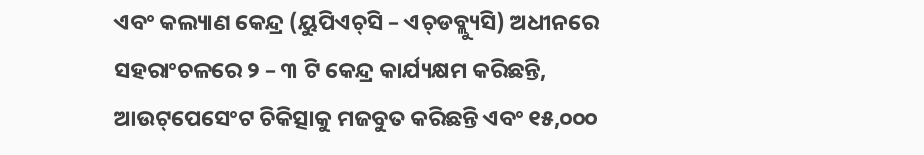ଏବଂ କଲ୍ୟାଣ କେନ୍ଦ୍ର (ୟୁପିଏଚ୍‌ସି – ଏଚ୍‌ଡବ୍ଲ୍ୟୁସି) ଅଧୀନରେ ସହରାଂଚଳରେ ୨ – ୩ ଟି କେନ୍ଦ୍ର କାର୍ଯ୍ୟକ୍ଷମ କରିଛନ୍ତି, ଆଉଟ୍‌ପେସେଂଟ ଚିକିତ୍ସାକୁ ମଜବୁତ କରିଛନ୍ତି ଏବଂ ୧୫,୦୦୦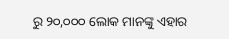ରୁ ୨୦,୦୦୦ ଲୋକ ମାନଙ୍କୁ ଏହାର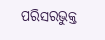ପରିସରଭୁକ୍ତ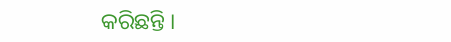କରିଛନ୍ତି ।